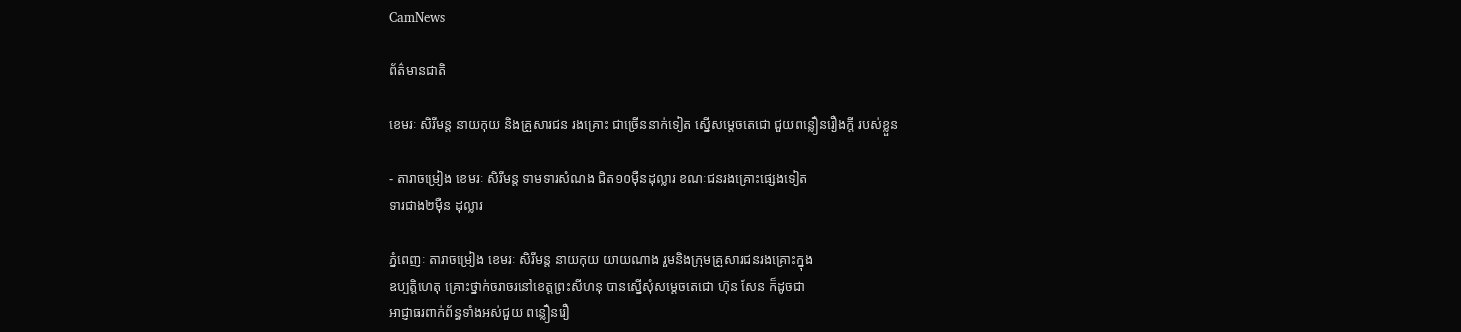CamNews

ព័ត៌មានជាតិ

ខេមរៈ សិរីមន្ត នាយកុយ និងគ្រួសារជន រងគ្រោះ ជាច្រើននាក់ទៀត ស្នើសម្តេចតេជោ ជួយពន្លឿនរឿងក្តី របស់ខ្លួន

- តារាចម្រៀង ខេមរៈ សិរីមន្ត ទាមទារសំណង ជិត១០ម៉ឺនដុល្លារ ខណៈជនរងគ្រោះផ្សេងទៀត
ទារជាង២ម៉ឺន ដុល្លារ

ភ្នំពេញៈ តារាចម្រៀង ខេមរៈ សិរីមន្ត នាយកុយ យាយណាង រួមនិងក្រុមគ្រួសារជនរងគ្រោះក្នុង
ឧប្បត្តិហេតុ គ្រោះថ្នាក់ចរាចរនៅខេត្តព្រះសីហនុ បានស្នើសុំសម្តេចតេជោ ហ៊ុន សែន ក៏ដូចជា
អាជ្ញាធរពាក់ព័ន្ធទាំងអស់ជួយ ពន្លឿនរឿ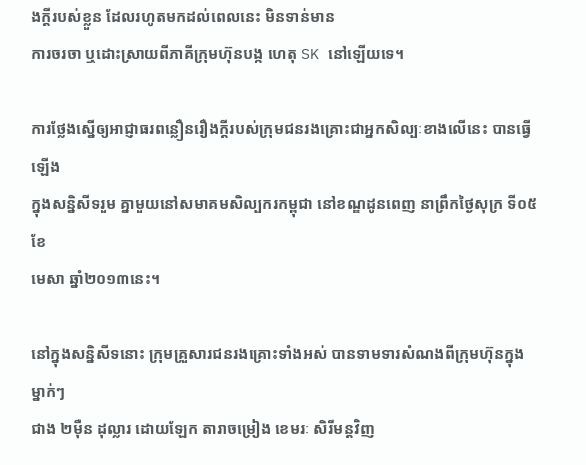ងក្តីរបស់ខ្លួន ដែលរហូតមកដល់ពេលនេះ មិនទាន់មាន
ការចរចា ឬដោះស្រាយពីភាគីក្រុមហ៊ុនបង្ក ហេតុ SK នៅឡើយទេ។

ការថ្លែងស្នើឲ្យអាជ្ញាធរពន្លឿនរឿងក្តីរបស់ក្រុមជនរងគ្រោះជាអ្នកសិល្បៈខាងលើនេះ បានធ្វើឡើង
ក្នុងសន្និសីទរួម គ្នាមួយនៅសមាគមសិល្បករកម្ពុជា នៅខណ្ឌដូនពេញ នាព្រឹកថ្ងៃសុក្រ ទី០៥ ខែ
មេសា ឆ្នាំ២០១៣នេះ។

នៅក្នុងសន្និសីទនោះ ក្រុមគ្រួសារជនរងគ្រោះទាំងអស់ បានទាមទារសំណងពីក្រុមហ៊ុនក្នុងម្នាក់ៗ
ជាង ២ម៉ឺន ដុល្លារ ដោយឡែក តារាចម្រៀង ខេមរៈ សិរីមន្តវិញ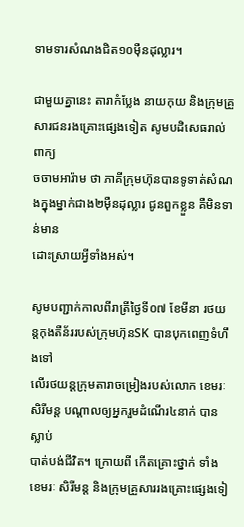ទាមទារសំណងជិត១០ម៉ឺនដុល្លារ។

ជាមួយគ្នានេះ តារាកំប្លែង នាយកុយ និងក្រុមគ្រួសារជនរងគ្រោះផ្សេងទៀត សូមបដិសេធរាល់ពាក្យ
ចចាមអារ៉ាម ថា ភាគីក្រុមហ៊ុនបានទូទាត់សំណងក្នុងម្នាក់ជាង២ម៉ឺនដុល្លារ ជូនពួកខ្លួន គឺមិនទាន់មាន
ដោះស្រាយអ្វីទាំងអស់។

សូមបញ្ជាក់កាលពីរាត្រីថ្ងៃទី០៧ ខែមីនា រថយន្តកុងតឺន័ររបស់ក្រុមហ៊ុនSK បានបុកពេញទំហឹងទៅ
លើរថយន្តក្រុមតារាចម្រៀងរបស់លោក ខេមរៈ សិរីមន្ត បណ្តាលឲ្យអ្នករួមដំណើរ៤នាក់ បានស្លាប់
បាត់បង់ជីវិត។ ក្រោយពី កើតគ្រោះថ្នាក់ ទាំង ខេមរៈ សិរីមន្ត និងក្រុមគ្រួសាររងគ្រោះផ្សេងទៀ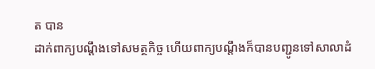ត បាន
ដាក់ពាក្យបណ្តឹងទៅសមត្ថកិច្ច ហើយពាក្យបណ្តឹងក៏បានបញ្ជូនទៅសាលាដំ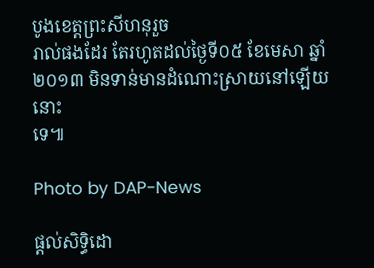បូងខេត្តព្រះសីហនុរួច
រាល់ផងដែរ តែរហូតដល់ថ្ងៃទី០៥ ខែមេសា ឆ្នាំ២០១៣ មិនទាន់មានដំណោះស្រាយនៅឡើយនោះ
ទេ៕

Photo by DAP-News

ផ្តល់សិទ្ធិដោ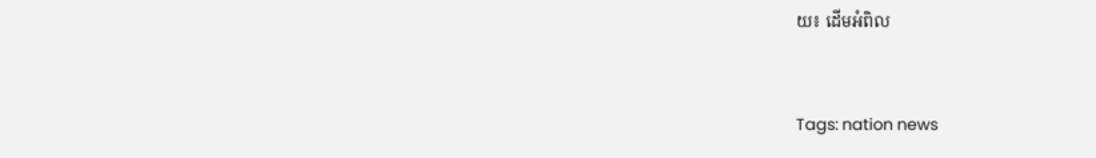យ៖ ដើមអំពិល


Tags: nation news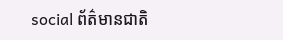social ព័ត៌មានជាតិ